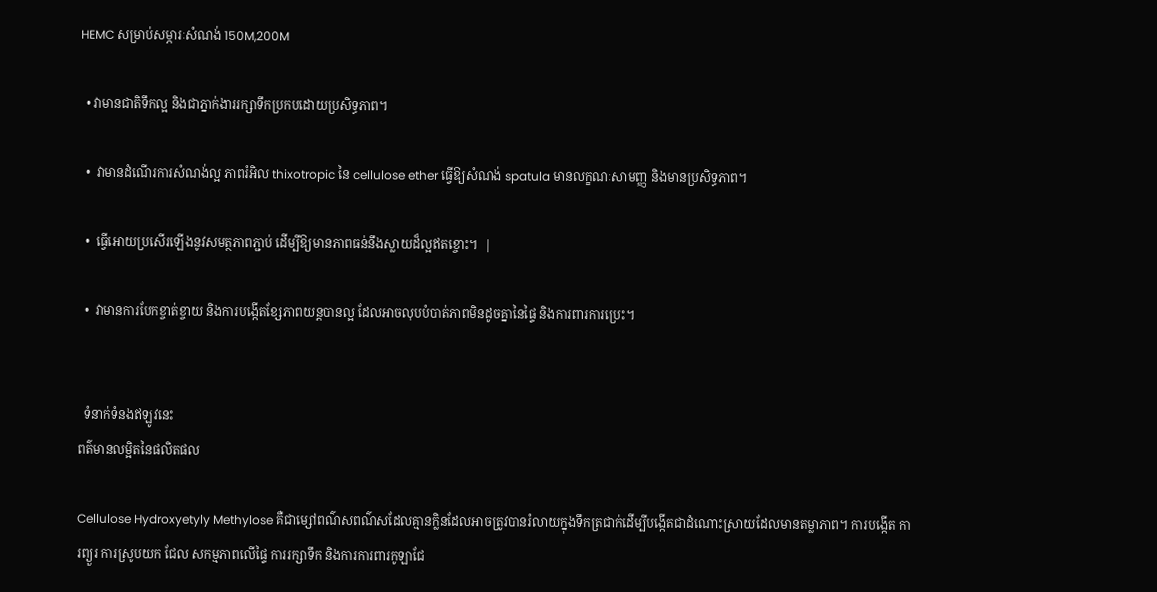HEMC សម្រាប់សម្ភារៈសំណង់ 150M,200M

  • វាមានជាតិទឹកល្អ និងជាភ្នាក់ងាររក្សាទឹកប្រកបដោយប្រសិទ្ធភាព។

  •  វាមានដំណើរការសំណង់ល្អ ភាពរំអិល thixotropic នៃ cellulose ether ធ្វើឱ្យសំណង់ spatula មានលក្ខណៈសាមញ្ញ និងមានប្រសិទ្ធភាព។

  •  ធ្វើអោយប្រសើរឡើងនូវសមត្ថភាពភ្ជាប់ ដើម្បីឱ្យមានភាពធន់នឹងស្លាយដ៏ល្អឥតខ្ចោះ។  |

  •  វាមានការបែកខ្ចាត់ខ្ចាយ និងការបង្កើតខ្សែភាពយន្តបានល្អ ដែលអាចលុបបំបាត់ភាពមិនដូចគ្នានៃផ្ទៃ និងការពារការប្រេះ។


  ទំនាក់ទំនងឥឡូវនេះ
ពត៌មានលម្អិតនៃផលិតផល

Cellulose Hydroxyetyly Methylose គឺជាម្សៅពណ៌សពណ៌សដែលគ្មានក្លិនដែលអាចត្រូវបានរំលាយក្នុងទឹកត្រជាក់ដើម្បីបង្កើតជាដំណោះស្រាយដែលមានតម្លាភាព។ ការបង្កើត ការព្យួរ ការស្រូបយក ជែល សកម្មភាពលើផ្ទៃ ការរក្សាទឹក និងការការពារកូឡាជែ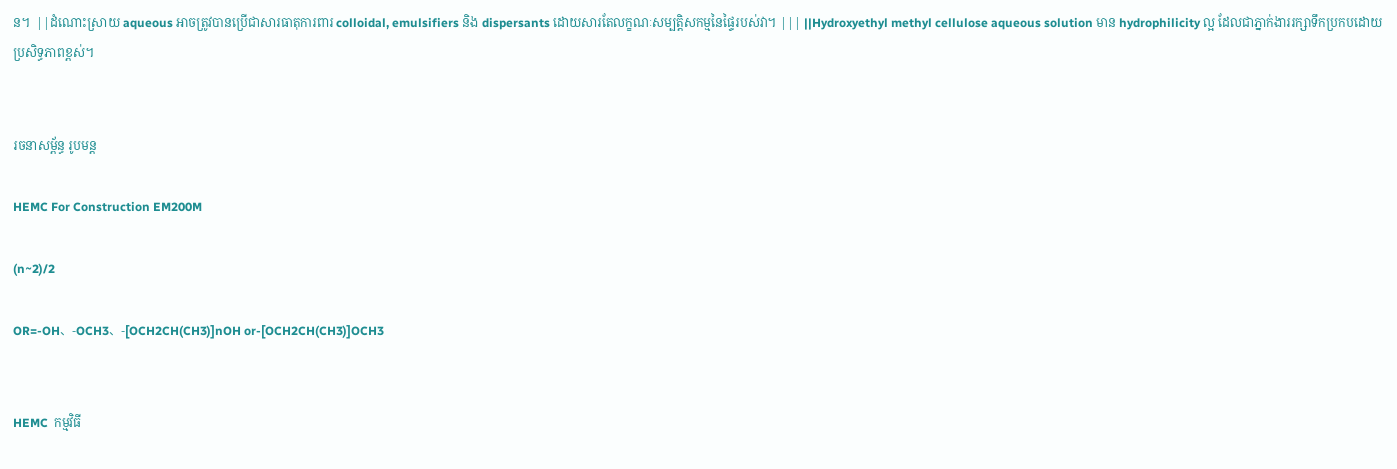ន។  ||ដំណោះស្រាយ aqueous អាចត្រូវបានប្រើជាសារធាតុការពារ colloidal, emulsifiers និង dispersants ដោយសារតែលក្ខណៈសម្បត្តិសកម្មនៃផ្ទៃរបស់វា។ ||| ||Hydroxyethyl methyl cellulose aqueous solution មាន hydrophilicity ល្អ ដែលជាភ្នាក់ងាររក្សាទឹកប្រកបដោយប្រសិទ្ធភាពខ្ពស់។


រចនាសម្ព័ន្ធ រូបមន្ត

HEMC For Construction EM200M

(n~2)/2

OR=-OH、-OCH3、-[OCH2CH(CH3)]nOH or-[OCH2CH(CH3)]OCH3


HEMC  កម្មវិធី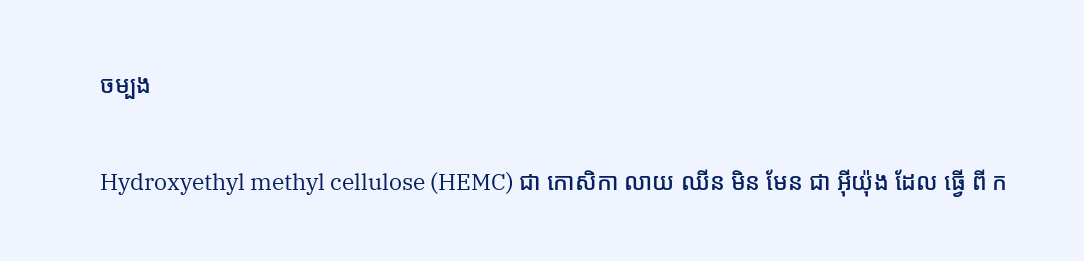ចម្បង

Hydroxyethyl methyl cellulose (HEMC) ជា កោសិកា លាយ ឈីន មិន មែន ជា អ៊ីយ៉ុង ដែល ធ្វើ ពី ក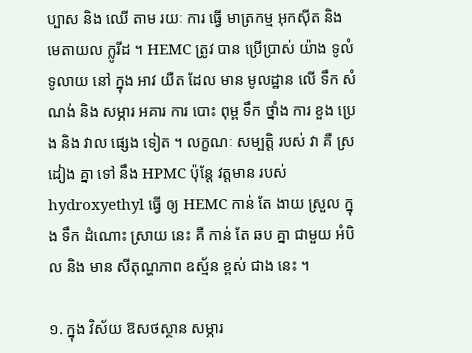ប្បាស និង ឈើ តាម រយៈ ការ ធ្វើ មាត្រកម្ម អុកស៊ីត និង មេតាយល ក្លូរីដ ។ HEMC ត្រូវ បាន ប្រើប្រាស់ យ៉ាង ទូលំទូលាយ នៅ ក្នុង អាវ យឺត ដែល មាន មូលដ្ឋាន លើ ទឹក សំណង់ និង សម្ភារ អគារ ការ បោះ ពុម្ព ទឹក ថ្នាំង ការ ខួង ប្រេង និង វាល ផ្សេង ទៀត ។ លក្ខណៈ សម្បត្តិ របស់ វា គឺ ស្រដៀង គ្នា ទៅ នឹង HPMC ប៉ុន្តែ វត្តមាន របស់ hydroxyethyl ធ្វើ ឲ្យ HEMC កាន់ តែ ងាយ ស្រួល ក្នុង ទឹក ដំណោះ ស្រាយ នេះ គឺ កាន់ តែ ឆប គ្នា ជាមួយ អំបិល និង មាន សីតុណ្ហភាព ឧស្ម័ន ខ្ពស់ ជាង នេះ ។

១. ក្នុង វិស័យ ឱសថស្ថាន សម្ភារ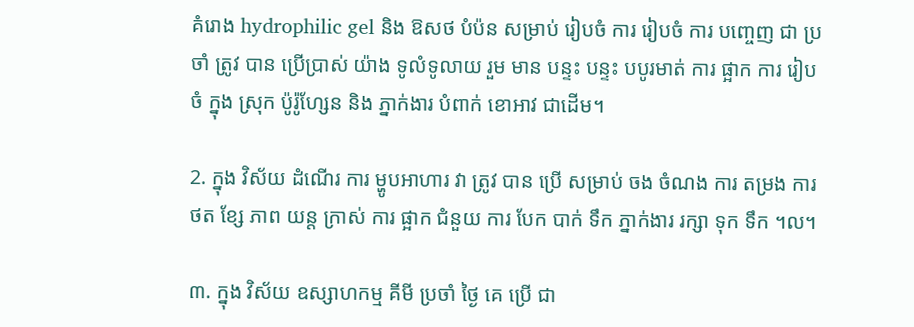គំរោង hydrophilic gel និង ឱសថ បំប៉ន សម្រាប់ រៀបចំ ការ រៀបចំ ការ បញ្ចេញ ជា ប្រចាំ ត្រូវ បាន ប្រើប្រាស់ យ៉ាង ទូលំទូលាយ រួម មាន បន្ទះ បន្ទះ បបូរមាត់ ការ ផ្អាក ការ រៀបចំ ក្នុង ស្រុក ប៉ូរ៉ូហ្សែន និង ភ្នាក់ងារ បំពាក់ ខោអាវ ជាដើម។

2. ក្នុង វិស័យ ដំណើរ ការ ម្ហូបអាហារ វា ត្រូវ បាន ប្រើ សម្រាប់ ចង ចំណង ការ តម្រង ការ ថត ខ្សែ ភាព យន្ត ក្រាស់ ការ ផ្អាក ជំនួយ ការ បែក បាក់ ទឹក ភ្នាក់ងារ រក្សា ទុក ទឹក ។ល។

៣. ក្នុង វិស័យ ឧស្សាហកម្ម គីមី ប្រចាំ ថ្ងៃ គេ ប្រើ ជា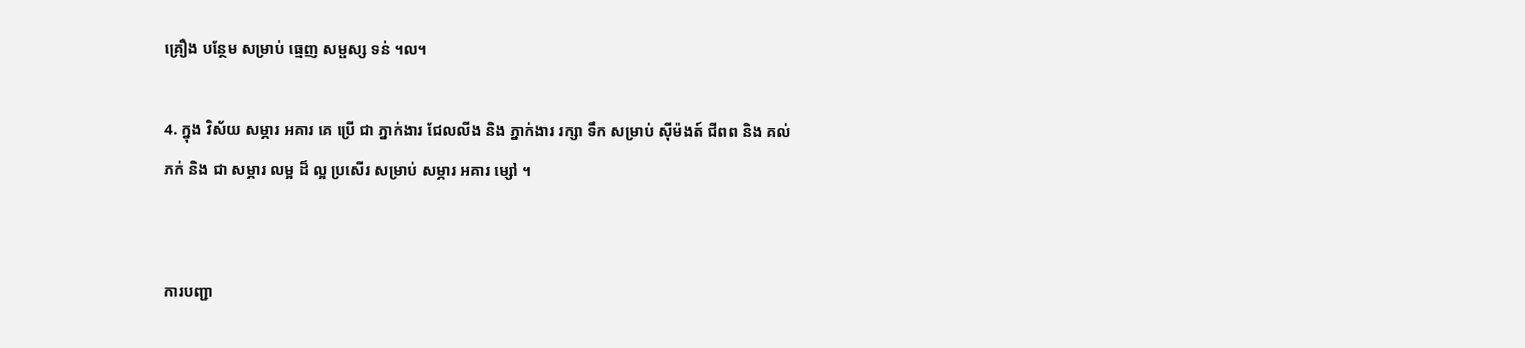គ្រឿង បន្ថែម សម្រាប់ ធ្មេញ សម្ផស្ស ទន់ ។ល។

4. ក្នុង វិស័យ សម្ភារ អគារ គេ ប្រើ ជា ភ្នាក់ងារ ជែលលីង និង ភ្នាក់ងារ រក្សា ទឹក សម្រាប់ ស៊ីម៉ងត៍ ជីពព និង គល់ ភក់ និង ជា សម្ភារ លម្អ ដ៏ ល្អ ប្រសើរ សម្រាប់ សម្ភារ អគារ ម្សៅ ។


ការបញ្ជា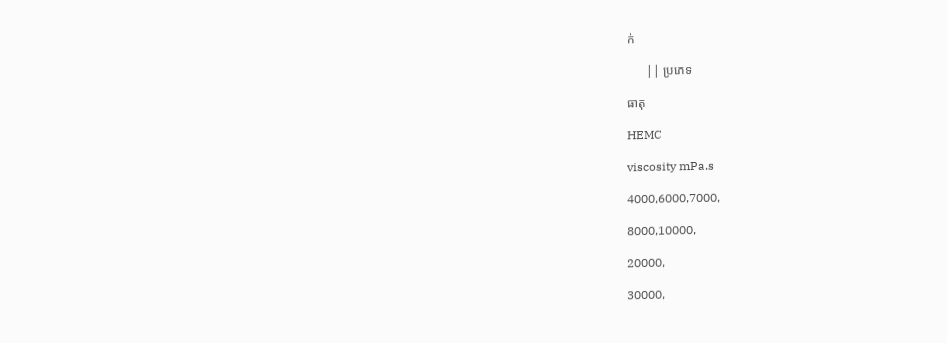ក់

      || ប្រភេទ

ធាតុ

HEMC

viscosity mPa.s

4000,6000,7000,

8000,10000,

20000,

30000,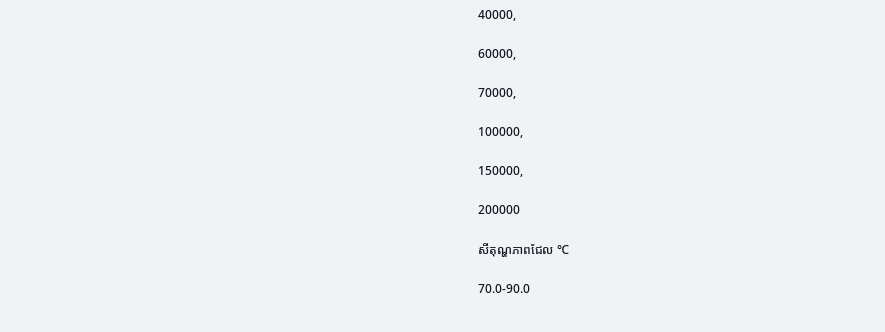40000,

60000,

70000,

100000,

150000,

200000

សីតុណ្ហភាពជែល ℃

70.0-90.0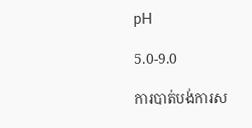pH

5.0-9.0

ការបាត់បង់ការស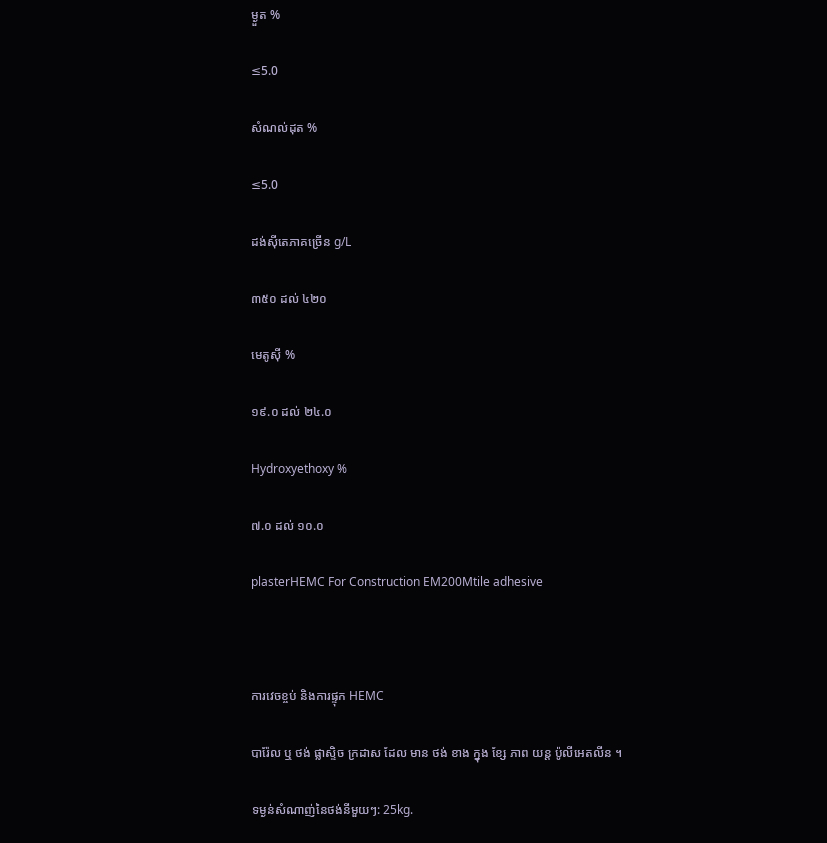ម្ងួត %

≤5.0

សំណល់ដុត %

≤5.0

ដង់ស៊ីតេភាគច្រើន g/L

៣៥០ ដល់ ៤២០

មេតូស៊ី %

១៩.០ ដល់ ២៤.០

Hydroxyethoxy %

៧.០ ដល់ ១០.០

plasterHEMC For Construction EM200Mtile adhesive



ការវេចខ្ចប់ និងការផ្ទុក HEMC

បារ៉ែល ឬ ថង់ ផ្លាស្ទិច ក្រដាស ដែល មាន ថង់ ខាង ក្នុង ខ្សែ ភាព យន្ត ប៉ូលីអេតលីន ។

ទម្ងន់សំណាញ់នៃថង់នីមួយៗ: 25kg.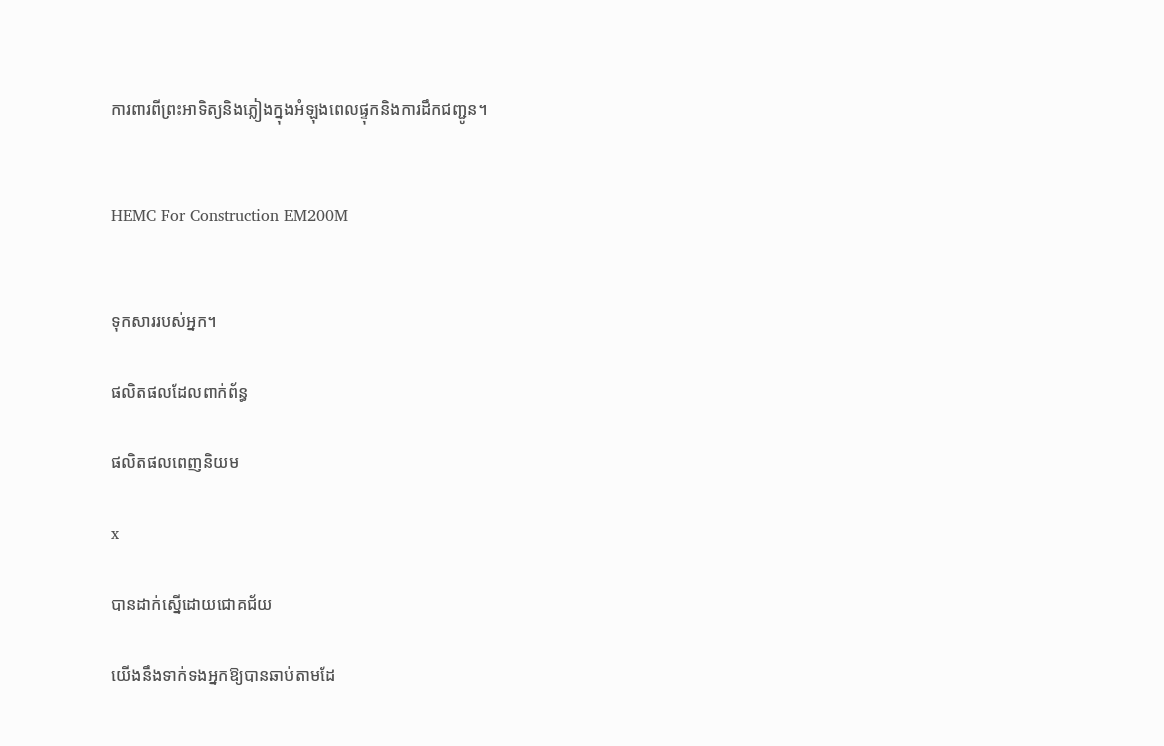ការពារពីព្រះអាទិត្យនិងភ្លៀងក្នុងអំឡុងពេលផ្ទុកនិងការដឹកជញ្ជូន។


HEMC For Construction EM200M


ទុកសាររបស់អ្នក។

ផលិតផលដែលពាក់ព័ន្ធ

ផលិតផលពេញនិយម

x

បានដាក់ស្នើដោយជោគជ័យ

យើងនឹងទាក់ទងអ្នកឱ្យបានឆាប់តាមដែ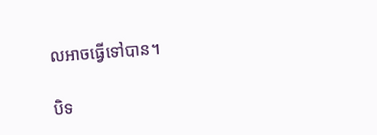លអាចធ្វើទៅបាន។

បិទ